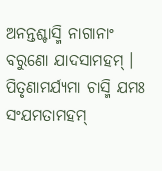ଅନନ୍ତଶ୍ଚାସ୍ମି ନାଗାନାଂ ବରୁଣୋ ଯାଦସାମହମ୍ ।
ପିତୃଣାମର୍ଯ୍ୟମା ଚାସ୍ମି ଯମଃ ସଂଯମତାମହମ୍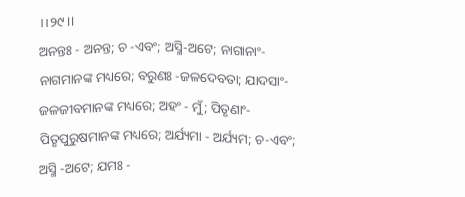।।୨୯।।
ଅନନ୍ତଃ - ଅନନ୍ତ; ଚ -ଏବଂ; ଅସ୍ମି-ଅଟେ; ନାଗାନାଂ- ନାଗମାନଙ୍କ ମଧ୍ୟରେ; ବରୁଣଃ -ଜଳଦେବତା; ଯାଦସାଂ- ଜଳଜୀବମାନଙ୍କ ମଧ୍ୟରେ; ଅହଂ - ମୁଁ; ପିତୃଣାଂ- ପିତୃପୁରୁଷମାନଙ୍କ ମଧ୍ୟରେ; ଅର୍ଯ୍ୟମା - ଅର୍ଯ୍ୟମ; ଚ-ଏବଂ; ଅସ୍ମି -ଅଟେ; ଯମଃ -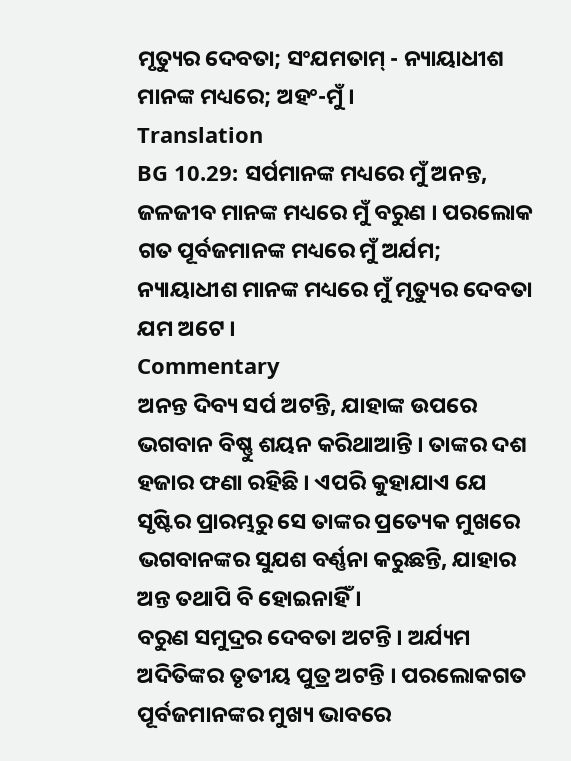ମୃତ୍ୟୁର ଦେବତା; ସଂଯମତାମ୍ - ନ୍ୟାୟାଧୀଶ ମାନଙ୍କ ମଧ୍ୟରେ; ଅହଂ-ମୁଁ ।
Translation
BG 10.29: ସର୍ପମାନଙ୍କ ମଧ୍ୟରେ ମୁଁ ଅନନ୍ତ, ଜଳଜୀବ ମାନଙ୍କ ମଧ୍ୟରେ ମୁଁ ବରୁଣ । ପରଲୋକ ଗତ ପୂର୍ବଜମାନଙ୍କ ମଧ୍ୟରେ ମୁଁ ଅର୍ଯମ; ନ୍ୟାୟାଧୀଶ ମାନଙ୍କ ମଧ୍ୟରେ ମୁଁ ମୃତ୍ୟୁର ଦେବତା ଯମ ଅଟେ ।
Commentary
ଅନନ୍ତ ଦିବ୍ୟ ସର୍ପ ଅଟନ୍ତି, ଯାହାଙ୍କ ଉପରେ ଭଗବାନ ବିଷ୍ଣୁ ଶୟନ କରିଥାଆନ୍ତି । ତାଙ୍କର ଦଶ ହଜାର ଫଣା ରହିଛି । ଏପରି କୁହାଯାଏ ଯେ ସୃଷ୍ଟିର ପ୍ରାରମ୍ଭରୁ ସେ ତାଙ୍କର ପ୍ରତ୍ୟେକ ମୁଖରେ ଭଗବାନଙ୍କର ସୁଯଶ ବର୍ଣ୍ଣନା କରୁଛନ୍ତି, ଯାହାର ଅନ୍ତ ତଥାପି ବି ହୋଇନାହିଁ ।
ବରୁଣ ସମୁଦ୍ରର ଦେବତା ଅଟନ୍ତି । ଅର୍ଯ୍ୟମ ଅଦିତିଙ୍କର ତୃତୀୟ ପୁତ୍ର ଅଟନ୍ତି । ପରଲୋକଗତ ପୂର୍ବଜମାନଙ୍କର ମୁଖ୍ୟ ଭାବରେ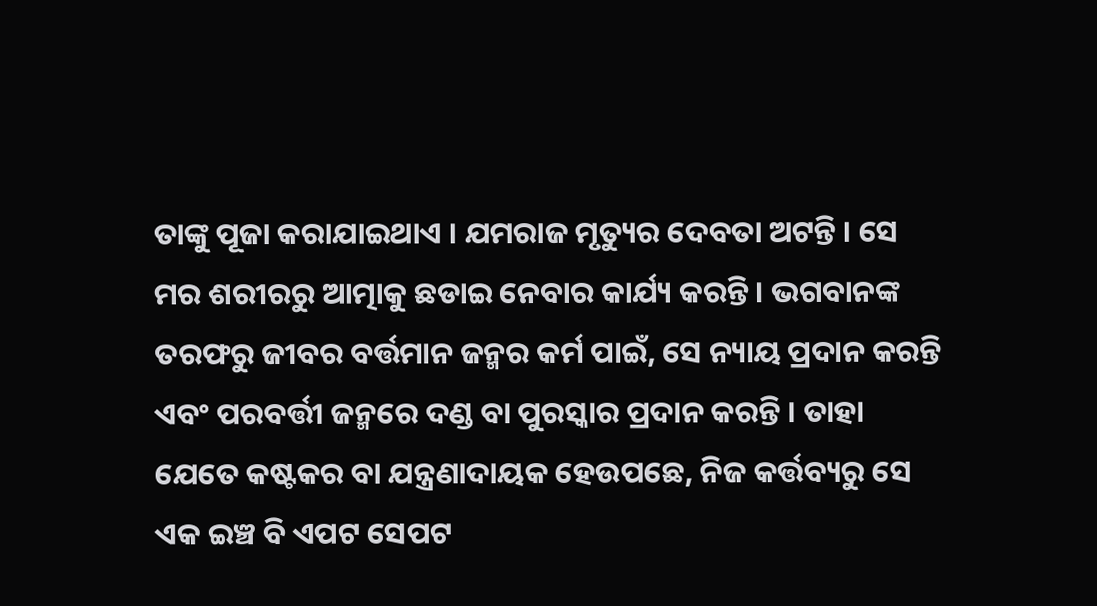ତାଙ୍କୁ ପୂଜା କରାଯାଇଥାଏ । ଯମରାଜ ମୃତ୍ୟୁର ଦେବତା ଅଟନ୍ତି । ସେ ମର ଶରୀରରୁ ଆତ୍ମାକୁ ଛଡାଇ ନେବାର କାର୍ଯ୍ୟ କରନ୍ତି । ଭଗବାନଙ୍କ ତରଫରୁ ଜୀବର ବର୍ତ୍ତମାନ ଜନ୍ମର କର୍ମ ପାଇଁ, ସେ ନ୍ୟାୟ ପ୍ରଦାନ କରନ୍ତି ଏବଂ ପରବର୍ତ୍ତୀ ଜନ୍ମରେ ଦଣ୍ଡ ବା ପୁରସ୍କାର ପ୍ରଦାନ କରନ୍ତି । ତାହା ଯେତେ କଷ୍ଟକର ବା ଯନ୍ତ୍ରଣାଦାୟକ ହେଉପଛେ, ନିଜ କର୍ତ୍ତବ୍ୟରୁ ସେ ଏକ ଇଞ୍ଚ ବି ଏପଟ ସେପଟ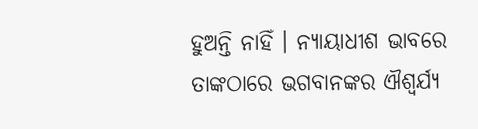ହୁଅନ୍ତି ନାହିଁ । ନ୍ୟାୟାଧୀଶ ଭାବରେ ତାଙ୍କଠାରେ ଭଗବାନଙ୍କର ଐଶ୍ୱର୍ଯ୍ୟ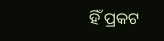ହିଁ ପ୍ରକଟ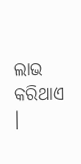ଲାଭ କରିଥାଏ ।